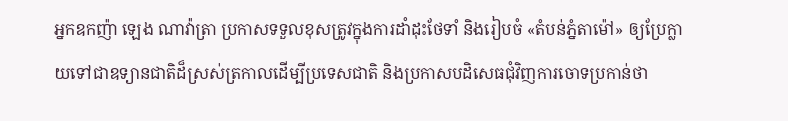អ្នកឧកញ៉ា ឡេង ណាវ៉ាត្រា ប្រកាសទទួលខុសត្រូវក្នុងការដាំដុះថែទាំ និងរៀបចំ «តំបន់ភ្នំតាម៉ៅ» ឲ្យប្រែក្លាយទៅជាឧទ្យានជាតិដ៏ស្រស់ត្រកាលដើម្បីប្រទេសជាតិ និងប្រកាសបដិសេធជុំវិញការចោទប្រកាន់ថា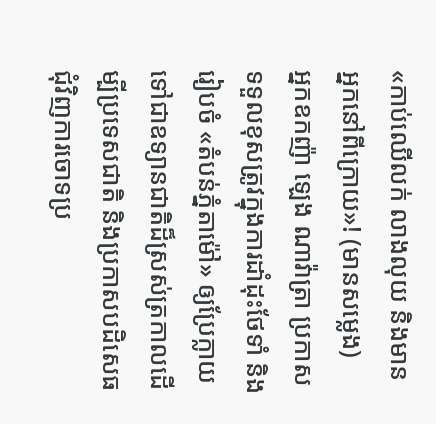«កាប់ឈើលក់ លាងលុយ និងមានអ្នកនៅពីក្រោយ»! (មានសម្លេង)
អ្នកឧកញ៉ា ឡេង ណាវ៉ាត្រា ប្រកាសទទួលខុសត្រូវក្នុងការដាំដុះថែទាំ និងរៀបចំ «តំបន់ភ្នំតាម៉ៅ» ឲ្យប្រែក្លាយទៅជាឧទ្យានជាតិដ៏ស្រស់ត្រកាលដើម្បីប្រទេសជាតិ និងប្រកាសបដិសេធជុំវិញការចោទប្រ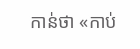កាន់ថា «កាប់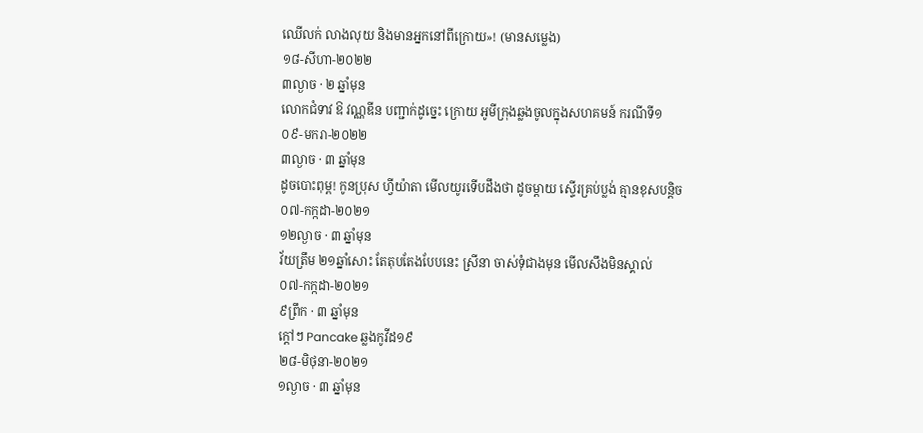ឈើលក់ លាងលុយ និងមានអ្នកនៅពីក្រោយ»! (មានសម្លេង)
១៨-សីហា-២០២២
៣ល្ងាច · ២ ឆ្នាំមុន
លោកជំទាវ ឱ វណ្ណឌីន បញ្ជាក់ដូច្នេះ ក្រោយ អូមីក្រុងឆ្លងចូលក្នុងសហគមន៍ ករណីទី១
០៩-មករា-២០២២
៣ល្ងាច · ៣ ឆ្នាំមុន
ដូចបោះពុម្ព! កូនប្រុស ហ្វីយ៉ាតា មើលយូរទើបដឹងថា ដូចម្តាយ ស្ទើរគ្រប់ប្លង់ គ្មានខុសបន្តិច
០៧-កក្កដា-២០២១
១២ល្ងាច · ៣ ឆ្នាំមុន
វ័យត្រឹម ២១ឆ្នាំសោះ តែតុបតែងបែបនេះ ស្រីនា ចាស់ទុំជាងមុន មើលសឹងមិនស្គាល់
០៧-កក្កដា-២០២១
៩ព្រឹក · ៣ ឆ្នាំមុន
ក្តៅៗ Pancake ឆ្លងកូវីដ១៩
២៨-មិថុនា-២០២១
១ល្ងាច · ៣ ឆ្នាំមុន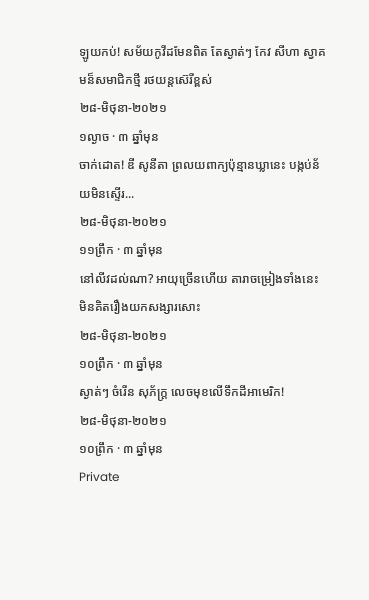ឡូយកប់! សម័យកូវីដមែនពិត តែស្ងាត់ៗ កែវ សីហា ស្វាគមន៏សមាជិកថ្មី រថយន្តស៊េរីខ្ពស់
២៨-មិថុនា-២០២១
១ល្ងាច · ៣ ឆ្នាំមុន
ចាក់ដោត! ឌី សូនីតា ព្រលយពាក្យប៉ុន្មានឃ្លានេះ បង្កប់ន័យមិនស្ទើរ...
២៨-មិថុនា-២០២១
១១ព្រឹក · ៣ ឆ្នាំមុន
នៅលីវដល់ណា? អាយុច្រើនហើយ តារាចម្រៀងទាំងនេះ មិនគិតរឿងយកសង្សារសោះ
២៨-មិថុនា-២០២១
១០ព្រឹក · ៣ ឆ្នាំមុន
ស្ងាត់ៗ ចំរើន សុភ័ក្រ្ត លេចមុខលើទឹកដីអាមេរិក!
២៨-មិថុនា-២០២១
១០ព្រឹក · ៣ ឆ្នាំមុន
Private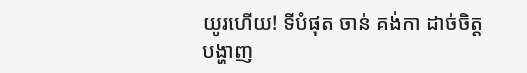យូរហើយ! ទីបំផុត ចាន់ គង់កា ដាច់ចិត្តបង្ហាញ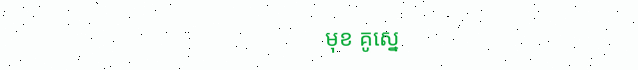មុខ គូស្នេ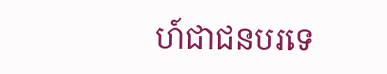ហ៍ជាជនបរទេ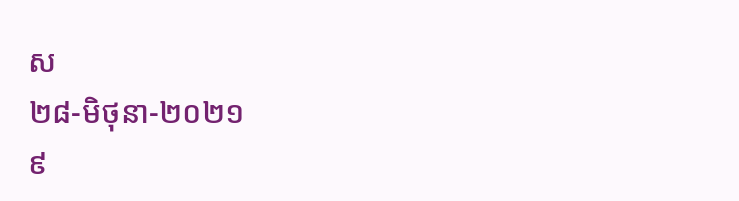ស
២៨-មិថុនា-២០២១
៩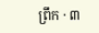ព្រឹក · ៣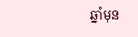ឆ្នាំមុន